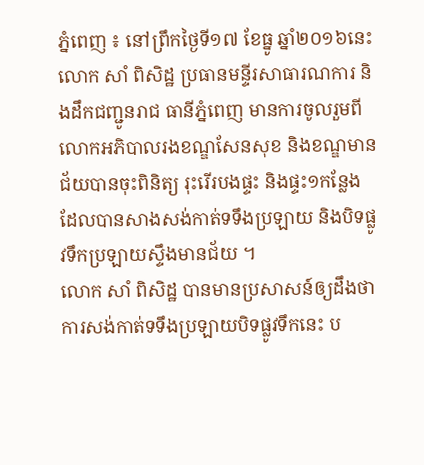ភ្នំពេញ ៖ នៅព្រឹកថ្ងៃទី១៧ ខែធ្នូ ឆ្នាំ២០១៦នេះ លោក សាំ ពិសិដ្ឋ ប្រធានមន្ទីរសាធារណការ និងដឹកជញ្ជូនរាជ ធានីភ្នំពេញ មានការចូលរួមពីលោកអភិបាលរងខណ្ឌសែនសុខ និងខណ្ឌមានជ័យបានចុះពិនិត្យ រុះរើរបងផ្ទះ និងផ្ទះ១កន្លែង ដែលបានសាងសង់កាត់ទទឹងប្រឡាយ និងបិទផ្លូវទឹកប្រឡាយស្ទឹងមានជ័យ ។
លោក សាំ ពិសិដ្ឋ បានមានប្រសាសន៍ឲ្យដឹងថា ការសង់កាត់ទទឹងប្រឡាយបិទផ្លូវទឹកនេះ ប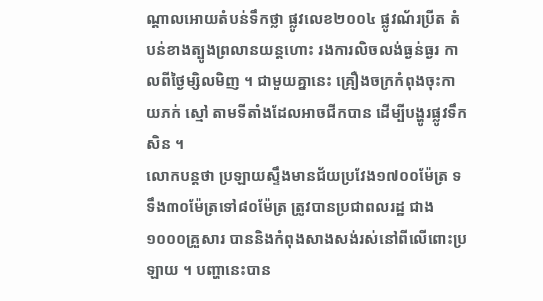ណ្តាលអោយតំបន់ទឹកថ្លា ផ្លូវលេខ២០០៤ ផ្លូវណ័រប្រីត តំបន់ខាងត្បូងព្រលានយន្តហោះ រងការលិចលង់ធ្ងន់ធ្ងរ កាលពីថ្ងៃម្សិលមិញ ។ ជាមួយគ្នានេះ គ្រឿងចក្រកំពុងចុះកាយភក់ ស្មៅ តាមទីតាំងដែលអាចជីកបាន ដើម្បីបង្ហូរផ្លូវទឹកសិន ។
លោកបន្តថា ប្រឡាយស្ទឹងមានជ័យប្រវែង១៧០០ម៉ែត្រ ទទឹង៣០ម៉ែត្រទៅ៨០ម៉ែត្រ ត្រូវបានប្រជាពលរដ្ឋ ជាង ១០០០គ្រួសារ បាននិងកំពុងសាងសង់រស់នៅពីលើពោះប្រឡាយ ។ បញ្ហានេះបាន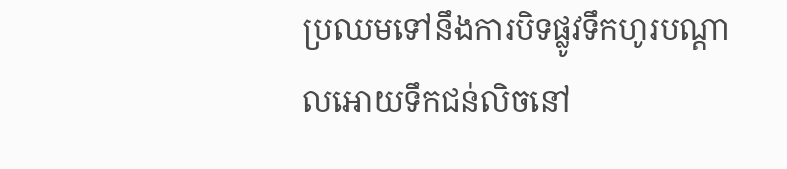ប្រឈមទៅនឹងការបិទផ្លូវទឹកហូរបណ្តាលអោយទឹកជន់លិចនៅ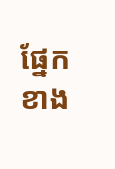ផ្នែកខាង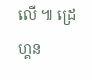លើ ៕ ដ្រេហ្គន